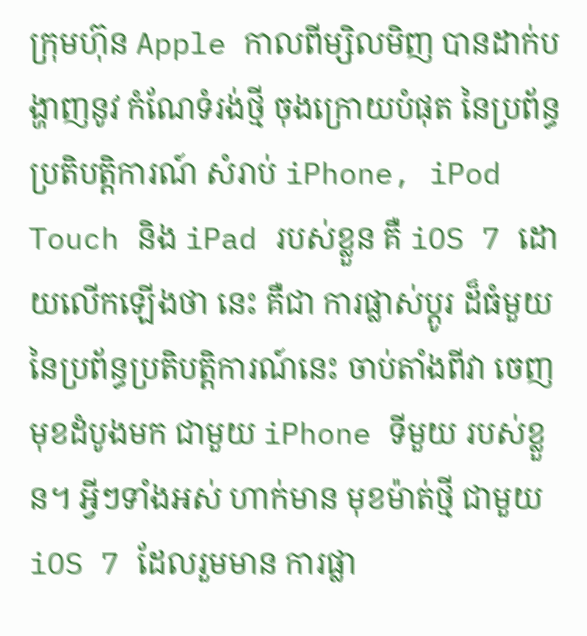ក្រុមហ៊ុន Apple កាលពីម្សិលមិញ បានដាក់បង្ហាញនូវ កំណែទំរង់ថ្មី ចុងក្រោយបំផុត នៃប្រព័ន្ធ ប្រតិបត្តិការណ៍ សំរាប់ iPhone, iPod Touch និង iPad របស់ខ្លួន គឺ iOS 7 ដោយលើកឡើងថា នេះ គឺជា ការផ្លាស់ប្តូរ ដ៏ធំមួយ នៃប្រព័ន្ធប្រតិបត្តិការណ៍នេះ ចាប់តាំងពីវា ចេញមុខដំបូងមក ជាមួយ iPhone ទីមួយ របស់ខ្លួន។ អ្វីៗទាំងអស់ ហាក់មាន មុខម៉ាត់ថ្មី ជាមួយ iOS 7 ដែលរួមមាន ការផ្លា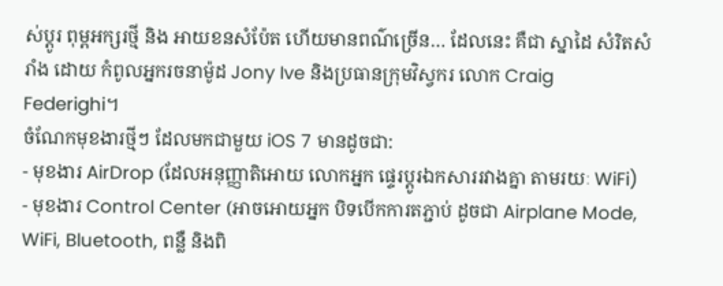ស់ប្តូរ ពុម្ពអក្សរថ្មី និង អាយខនសំប៉ែត ហើយមានពណ៌ច្រើន… ដែលនេះ គឺជា ស្នាដៃ សំរិតសំរាំង ដោយ កំពូលអ្នករចនាម៉ូដ Jony Ive និងប្រធានក្រុមវិស្វករ លោក Craig Federighi។
ចំណែកមុខងារថ្មីៗ ដែលមកជាមួយ iOS 7 មានដូចជា:
- មុខងារ AirDrop (ដែលអនុញ្ញាតិអោយ លោកអ្នក ផ្ទេរប្តូរឯកសាររវាងគ្នា តាមរយៈ WiFi)
- មុខងារ Control Center (អាចអោយអ្នក បិទបើកការតភ្ជាប់ ដូចជា Airplane Mode, WiFi, Bluetooth, ពន្លឺ និងពិ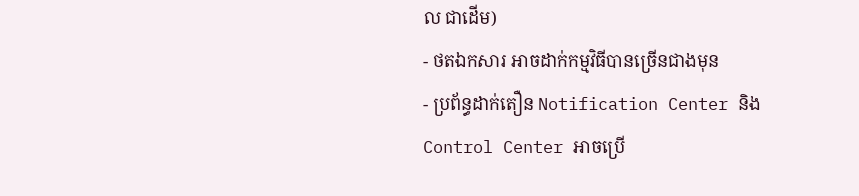ល ជាដើម)
- ថតឯកសារ អាចដាក់កម្មវិធីបានច្រើនជាងមុន
- ប្រព័ន្ធដាក់តឿន Notification Center និង Control Center អាចប្រើ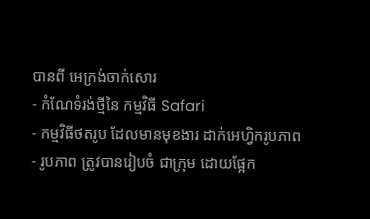បានពី អេក្រង់ចាក់សោរ
- កំណែទំរង់ថ្មីនៃ កម្មវិធី Safari
- កម្មវិធីថតរូប ដែលមានមុខងារ ដាក់អេហ្វិករូបភាព
- រូបភាព ត្រូវបានរៀបចំ ជាក្រុម ដោយផ្អែក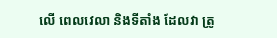លើ ពេលវេលា និងទីតាំង ដែលវា ត្រូ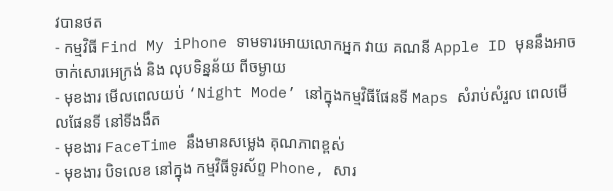វបានថត
- កម្មវិធី Find My iPhone ទាមទារអោយលោកអ្នក វាយ គណនី Apple ID មុននឹងអាច ចាក់សោរអេក្រង់ និង លុបទិន្នន័យ ពីចម្ងាយ
- មុខងារ មើលពេលយប់ ‘Night Mode’ នៅក្នុងកម្មវិធីផែនទី Maps សំរាប់សំរួល ពេលមើលផែនទី នៅទីងងឹត
- មុខងារ FaceTime នឹងមានសម្លេង គុណភាពខ្ពស់
- មុខងារ បិទលេខ នៅក្នុង កម្មវិធីទូរស័ព្ទ Phone, សារ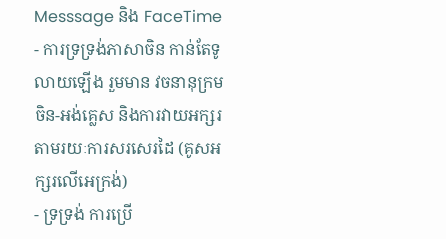Messsage និង FaceTime
- ការទ្រទ្រង់ភាសាចិន កាន់តែទូលាយឡើង រួមមាន វចនានុក្រម ចិន-អង់គ្លេស និងការវាយអក្សរ តាមរយៈការសរសេរដៃ (គូសអក្សរលើអេក្រង់)
- ទ្រទ្រង់ ការប្រើ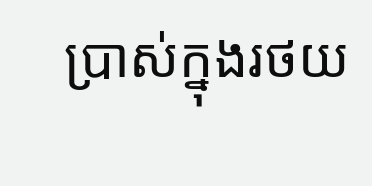ប្រាស់ក្នុងរថយ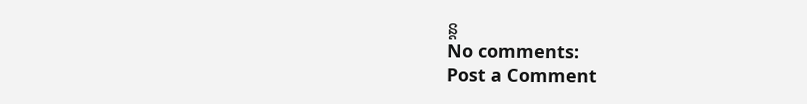ន្ត
No comments:
Post a Comment